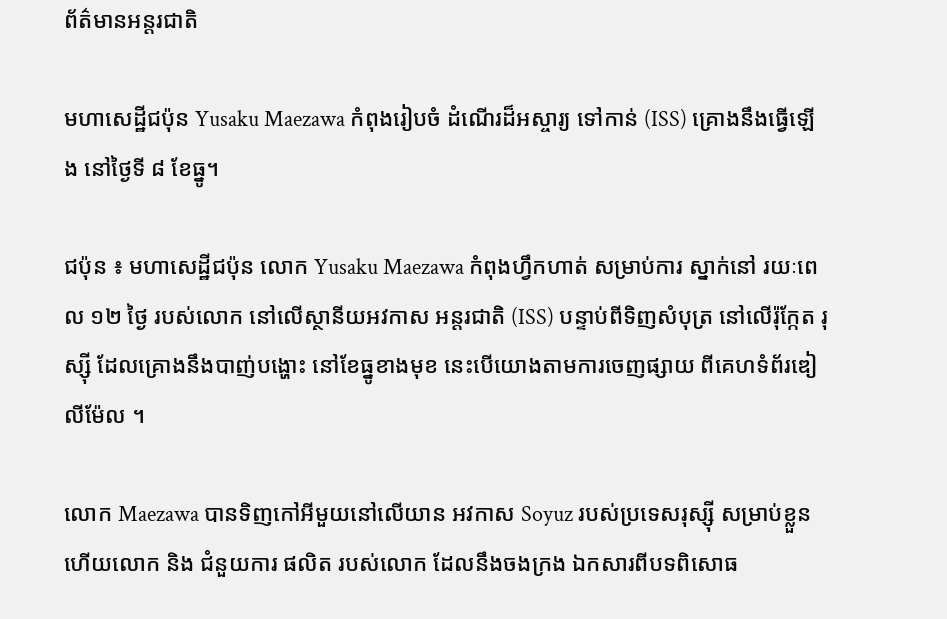ព័ត៌មានអន្តរជាតិ

មហាសេដ្ឋីជប៉ុន Yusaku Maezawa កំពុងរៀបចំ ដំណើរដ៏អស្ចារ្យ ទៅកាន់ (ISS) គ្រោងនឹងធ្វើឡើង នៅថ្ងៃទី ៨ ខែធ្នូ។

ជប៉ុន ៖ មហាសេដ្ឋីជប៉ុន លោក Yusaku Maezawa កំពុងហ្វឹកហាត់ សម្រាប់ការ ស្នាក់នៅ រយៈពេល ១២ ថ្ងៃ របស់លោក នៅលើស្ថានីយអវកាស អន្តរជាតិ (ISS) បន្ទាប់ពីទិញសំបុត្រ នៅលើរ៉ុក្កែត រុស្ស៊ី ដែលគ្រោងនឹងបាញ់បង្ហោះ នៅខែធ្នូខាងមុខ នេះបើយោងតាមការចេញផ្សាយ ពីគេហទំព័រឌៀលីម៉ែល ។

លោក Maezawa បានទិញកៅអីមួយនៅលើយាន អវកាស Soyuz របស់ប្រទេសរុស្ស៊ី សម្រាប់ខ្លួនហើយលោក និង ជំនួយការ ផលិត របស់លោក ដែលនឹងចងក្រង ឯកសារពីបទពិសោធ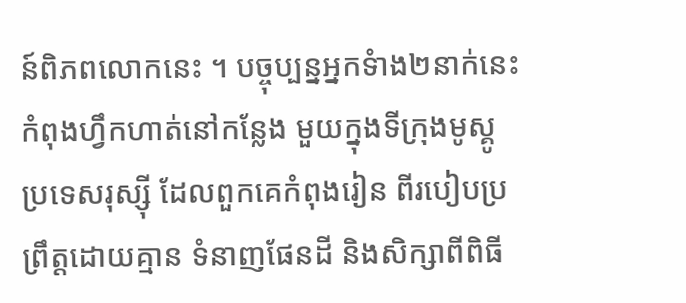ន៍ពិភពលោកនេះ ។ បច្ចុប្បន្នអ្នកទំាង២នាក់នេះ កំពុងហ្វឹកហាត់នៅកន្លែង មួយក្នុងទីក្រុងមូស្គូ ប្រទេសរុស្ស៊ី ដែលពួកគេកំពុងរៀន ពីរបៀបប្រព្រឹត្ដដោយគ្មាន ទំនាញផែនដី និងសិក្សាពីពិធី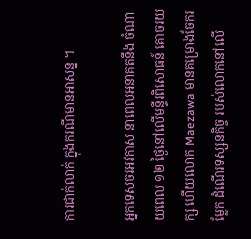ការជាក់លាក់ ក្នុងករណីមានអាសន្ន ។

អ្នកទេសចរអវកាស នាពេលអនាគតនឹង ចំណាយពេល ១២ ថ្ងៃនៅលើមន្ទីរពិសោធន៍ គោចរយក្ស ហើយលោក Maezawa មានគម្រោងចែករម្លែក ដំណើរទស្សនកិច្ច របស់លោកនៅលើ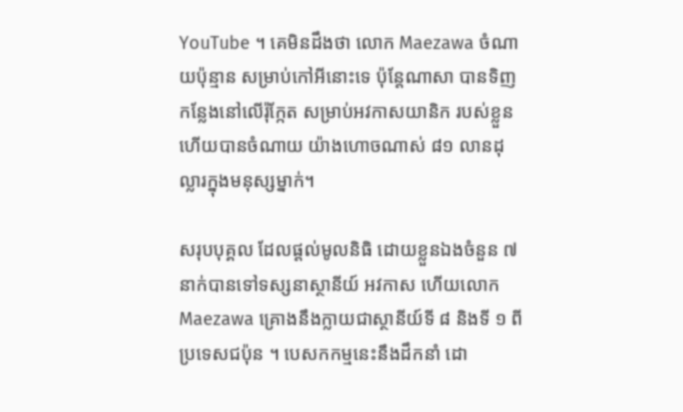YouTube ។ គេមិនដឹងថា លោក Maezawa ចំណាយប៉ុន្មាន សម្រាប់កៅអីនោះទេ ប៉ុន្តែណាសា បានទិញ កន្លែងនៅលើរ៉ុក្កែត សម្រាប់អវកាសយានិក របស់ខ្លួនហើយបានចំណាយ យ៉ាងហោចណាស់ ៨១ លានដុល្លារក្នុងមនុស្សម្នាក់។

សរុបបុគ្គល ដែលផ្តល់មូលនិធិ ដោយខ្លួនឯងចំនួន ៧ នាក់បានទៅទស្សនាស្ថានីយ៍ អវកាស ហើយលោក Maezawa គ្រោងនឹងក្លាយជាស្ថានីយ៍ទី ៨ និងទី ១ ពីប្រទេសជប៉ុន ។ បេសកកម្មនេះនឹងដឹកនាំ ដោ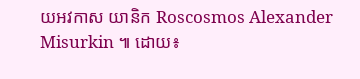យអវកាស យានិក Roscosmos Alexander Misurkin ៕ ដោយ៖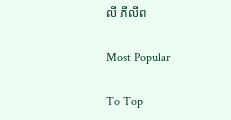លី ភីលីព

Most Popular

To Top